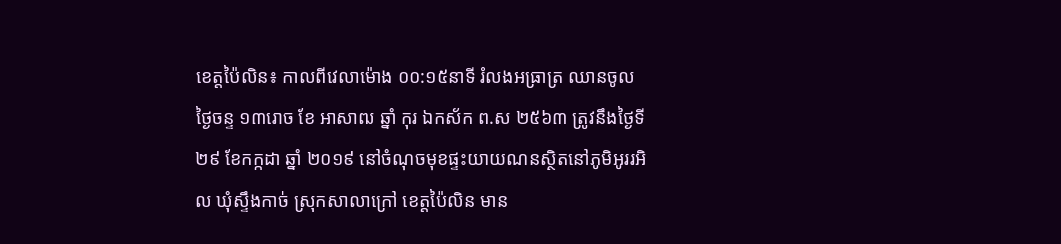ខេត្តប៉ៃលិន៖ កាលពីវេលាម៉ោង ០០:១៥នាទី រំលងអធ្រាត្រ ឈានចូល ថ្ងៃចន្ទ ១៣រោច ខែ អាសាឍ ឆ្នាំ កុរ ឯកស័ក ព.ស ២៥៦៣ ត្រូវនឹងថ្ងៃទី២៩ ខែកក្កដា ឆ្នាំ ២០១៩ នៅចំណុចមុខផ្ទះយាយណនស្ថិតនៅភូមិអូររអិល ឃុំស្ទឹងកាច់ ស្រុកសាលាក្រៅ ខេត្តប៉ៃលិន មាន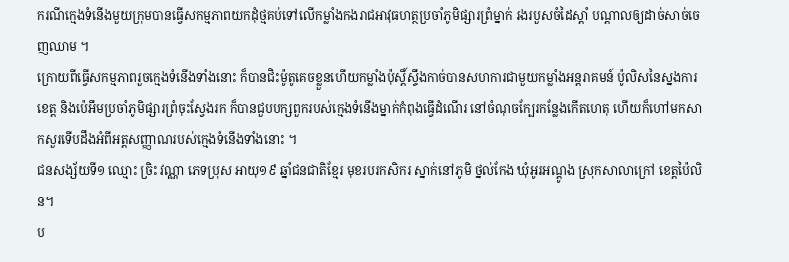ករណីក្មេងទំនើងមួយក្រុមបានធ្វើសកម្មភាពយកដុំថ្មគប់ទៅលើកម្លាំងកងរាជអាវុធហត្ថប្រចាំភូមិផ្សារព្រំម្នាក់ រងរបួសចំដៃស្ដាំ បណ្ដាលឲ្យដាច់សាច់ចេញឈាម ។
ក្រោយពីធ្វើសកម្មភាពរួចក្មេងទំនើងទាំងនោះ ក៏បានជិះម៉ូតូគេចខ្លួនហើយកម្លាំងប៉ុស្តិ៍ស្ទឹងកាច់បានសហការជាមួយកម្លាំងអន្តរាគមន៍ ប៉ូលិសនៃស្នងការខេត្ត និងប៉េអឹមប្រចាំភូមិផ្សារព្រំចុះស្វែងរក ក៏បានជួបបក្សពួករបស់ក្មេងទំនើងម្នាក់កំពុងធ្វើដំណើរ នៅចំណុចក្បែរកន្លែងកើតហេតុ ហើយក៏ហៅមកសាកសួរទើបដឹងអំពីអត្តសញ្ញាណរបស់ក្មេងទំនើងទាំងនោះ ។
ជនសង្ស័យទី១ ឈ្មោះ ច្រិះ វណ្ណា ភេទប្រុស អាយុ១៩ ឆ្នាំជនជាតិខ្មែរ មុខរបរកសិករ ស្នាក់នៅភូមិ ថ្នល់កែង ឃុំអូរអណ្ដូង ស្រុកសាលាក្រៅ ខេត្តប៉ៃលិន។
ប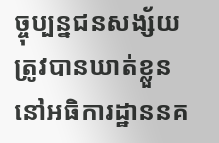ច្ចុប្បន្នជនសង្ស័យត្រូវបានឃាត់ខ្លួននៅអធិការដ្ឋាននគ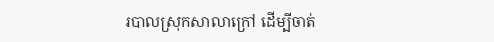របាលស្រុកសាលាក្រៅ ដើម្បីចាត់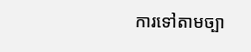ការទៅតាមច្បា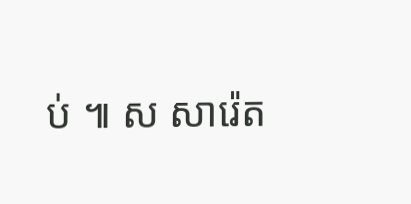ប់ ៕ ស សារ៉េត